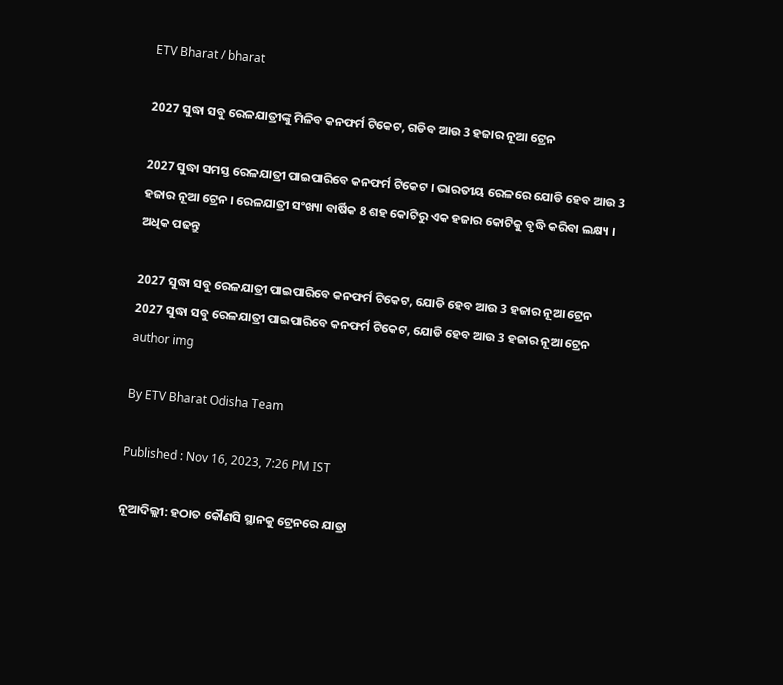ETV Bharat / bharat

2027 ସୁଦ୍ଧା ସବୁ ରେଳଯାତ୍ରୀଙ୍କୁ ମିଳିବ କନଫର୍ମ ଟିକେଟ, ଗଡିବ ଆଉ 3 ହଜାର ନୂଆ ଟ୍ରେନ

2027 ସୁଦ୍ଧା ସମସ୍ତ ରେଳଯାତ୍ରୀ ପାଇପାରିବେ କନଫର୍ମ ଟିକେଟ । ଭାରତୀୟ ରେଳରେ ଯୋଡି ହେବ ଆଉ 3 ହଜାର ନୂଆ ଟ୍ରେନ । ରେଳଯାତ୍ରୀ ସଂଖ୍ୟା ବାର୍ଷିକ 8 ଶହ କୋଟିରୁ ଏକ ହଜାର କୋଟିକୁ ବୃଦ୍ଧି କରିବା ଲକ୍ଷ୍ୟ । ଅଧିକ ପଢନ୍ତୁ

2027 ସୁଦ୍ଧା ସବୁ ରେଳଯାତ୍ରୀ ପାଇପାରିବେ କନଫର୍ମ ଟିକେଟ, ଯୋଡି ହେବ ଆଉ 3 ହଜାର ନୂଆ ଟ୍ରେନ
2027 ସୁଦ୍ଧା ସବୁ ରେଳଯାତ୍ରୀ ପାଇପାରିବେ କନଫର୍ମ ଟିକେଟ, ଯୋଡି ହେବ ଆଉ 3 ହଜାର ନୂଆ ଟ୍ରେନ
author img

By ETV Bharat Odisha Team

Published : Nov 16, 2023, 7:26 PM IST

ନୂଆଦିଲ୍ଲୀ: ହଠାତ କୌଣସି ସ୍ଥାନକୁ ଟ୍ରେନରେ ଯାତ୍ରା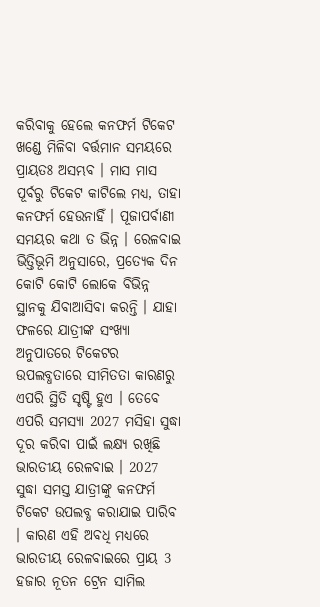କରିବାକୁ ହେଲେ କନଫର୍ମ ଟିକେଟ ଖଣ୍ଡେ ମିଳିବା ବର୍ତ୍ତମାନ ସମୟରେ ପ୍ରାୟତଃ ଅସମ୍ଭବ । ମାସ ମାସ ପୂର୍ବରୁ ଟିକେଟ କାଟିଲେ ମଧ୍ୟ, ତାହା କନଫର୍ମ ହେଉନାହିଁ । ପୂଜାପର୍ବାଣୀ ସମୟର କଥା ତ ଭିନ୍ନ । ରେଳବାଇ ଭିତ୍ତିଭୂମି ଅନୁସାରେ, ପ୍ରତ୍ୟେକ ଦିନ କୋଟି କୋଟି ଲୋକେ ବିଭିନ୍ନ ସ୍ଥାନକୁ ଯିବାଆସିବା କରନ୍ତି । ଯାହା ଫଳରେ ଯାତ୍ରୀଙ୍କ ସଂଖ୍ୟା ଅନୁପାତରେ ଟିକେଟର ଉପଲବ୍ଧତାରେ ସୀମିତତା କାରଣରୁ ଏପରି ସ୍ଥିତି ସୃଷ୍ଟି ହୁଏ । ତେବେ ଏପରି ସମସ୍ୟା 2027 ମସିହା ସୁଦ୍ଧା ଦୂର କରିବା ପାଇଁ ଲକ୍ଷ୍ୟ ରଖିଛି ଭାରତୀୟ ରେଳବାଇ । 2027 ସୁଦ୍ଧା ସମସ୍ତ ଯାତ୍ରୀଙ୍କୁ କନଫର୍ମ ଟିକେଟ ଉପଲବ୍ଧ କରାଯାଇ ପାରିବ । କାରଣ ଏହି ଅବଧି ମଧ୍ୟରେ ଭାରତୀୟ ରେଳବାଇରେ ପ୍ରାୟ 3 ହଜାର ନୂତନ ଟ୍ରେନ ସାମିଲ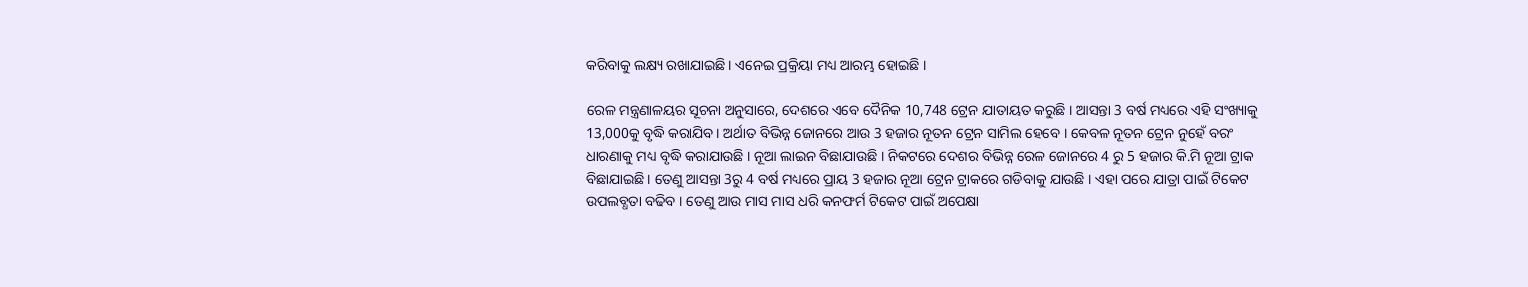କରିବାକୁ ଲକ୍ଷ୍ୟ ରଖାଯାଇଛି । ଏନେଇ ପ୍ରକ୍ରିୟା ମଧ୍ୟ ଆରମ୍ଭ ହୋଇଛି ।

ରେଳ ମନ୍ତ୍ରଣାଳୟର ସୂଚନା ଅନୁସାରେ, ଦେଶରେ ଏବେ ଦୈନିକ 10,748 ଟ୍ରେନ ଯାତାୟତ କରୁଛି । ଆସନ୍ତା 3 ବର୍ଷ ମଧ୍ୟରେ ଏହି ସଂଖ୍ୟାକୁ 13,000କୁ ବୃଦ୍ଧି କରାଯିବ । ଅର୍ଥାତ ବିଭିନ୍ନ ଜୋନରେ ଆଉ 3 ହଜାର ନୂତନ ଟ୍ରେନ ସାମିଲ ହେବେ । କେବଳ ନୂତନ ଟ୍ରେନ ନୁହେଁ ବରଂ ଧାରଣାକୁ ମଧ୍ୟ ବୃଦ୍ଧି କରାଯାଉଛି । ନୂଆ ଲାଇନ ବିଛାଯାଉଛି । ନିକଟରେ ଦେଶର ବିଭିନ୍ନ ରେଳ ଜୋନରେ 4 ରୁ 5 ହଜାର କି.ମି ନୂଆ ଟ୍ରାକ ବିଛାଯାଇଛି । ତେଣୁ ଆସନ୍ତା 3ରୁ 4 ବର୍ଷ ମଧ୍ୟରେ ପ୍ରାୟ 3 ହଜାର ନୂଆ ଟ୍ରେନ ଟ୍ରାକରେ ଗଡିବାକୁ ଯାଉଛି । ଏହା ପରେ ଯାତ୍ରା ପାଇଁ ଟିକେଟ ଉପଲବ୍ଧତା ବଢିବ । ତେଣୁ ଆଉ ମାସ ମାସ ଧରି କନଫର୍ମ ଟିକେଟ ପାଇଁ ଅପେକ୍ଷା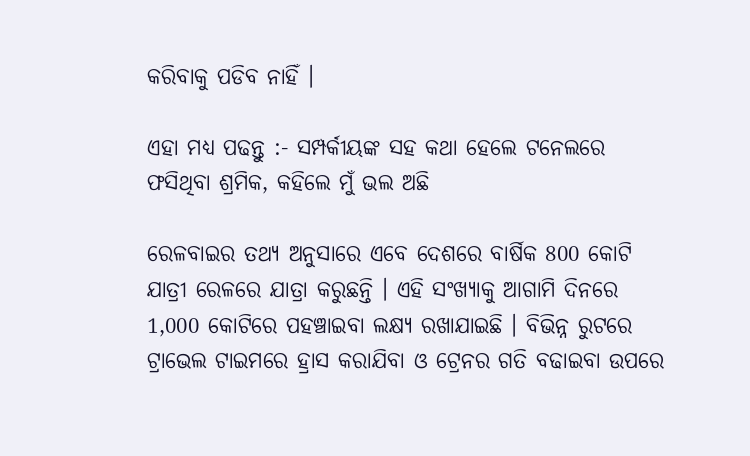କରିବାକୁ ପଡିବ ନାହିଁ ।

ଏହା ମଧ୍ୟ ପଢନ୍ତୁ :- ସମ୍ପର୍କୀୟଙ୍କ ସହ କଥା ହେଲେ ଟନେଲରେ ଫସିଥିବା ଶ୍ରମିକ, କହିଲେ ମୁଁ ଭଲ ଅଛି

ରେଳବାଇର ତଥ୍ୟ ଅନୁସାରେ ଏବେ ଦେଶରେ ବାର୍ଷିକ 800 କୋଟି ଯାତ୍ରୀ ରେଳରେ ଯାତ୍ରା କରୁଛନ୍ତି । ଏହି ସଂଖ୍ୟାକୁ ଆଗାମି ଦିନରେ 1,000 କୋଟିରେ ପହଞ୍ଚାଇବା ଲକ୍ଷ୍ୟ ରଖାଯାଇଛି । ବିଭିନ୍ନ ରୁଟରେ ଟ୍ରାଭେଲ ଟାଇମରେ ହ୍ରାସ କରାଯିବା ଓ ଟ୍ରେନର ଗତି ବଢାଇବା ଉପରେ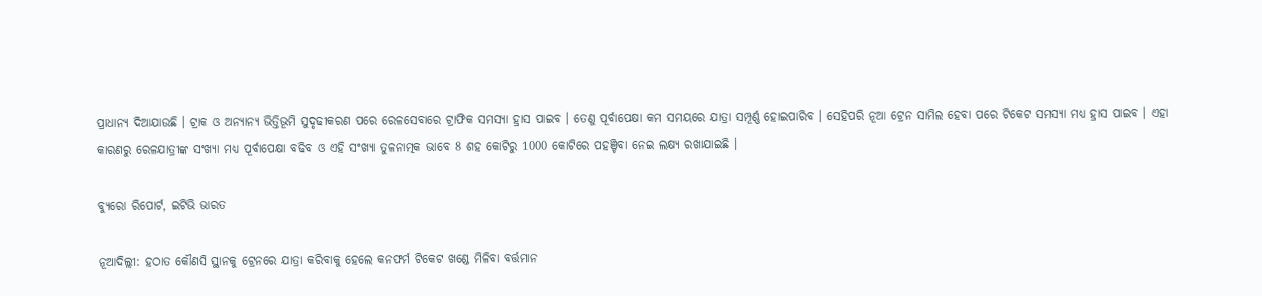ପ୍ରାଧାନ୍ୟ ଦିଆଯାଉଛି । ଟ୍ରାକ ଓ ଅନ୍ୟାନ୍ୟ ଭିତ୍ତିଭୂମି ସୁଦୃଢୀକରଣ ପରେ ରେଳସେବାରେ ଟ୍ରାଫିକ ସମସ୍ୟା ହ୍ରାସ ପାଇବ । ତେଣୁ ପୂର୍ବାପେକ୍ଷା କମ ସମୟରେ ଯାତ୍ରା ସମ୍ପୂର୍ଣ୍ଣ ହୋଇପାରିବ । ସେହିପରି ନୂଆ ଟ୍ରେନ ସାମିଲ ହେବା ପରେ ଟିକେଟ ସମସ୍ୟା ମଧ୍ୟ ହ୍ରାସ ପାଇବ । ଏହା କାରଣରୁ ରେଳଯାତ୍ରୀଙ୍କ ସଂଖ୍ୟା ମଧ୍ୟ ପୂର୍ବାପେକ୍ଷା ବଢିବ ଓ ଏହି ସଂଖ୍ୟା ତୁଳନାତ୍ମକ ଭାବେ 8 ଶହ କୋଟିରୁ 1000 କୋଟିରେ ପହଞ୍ଚିବା ନେଇ ଲକ୍ଷ୍ୟ ରଖାଯାଇଛି ।

ବ୍ୟୁରୋ ରିପୋର୍ଟ, ଇଟିଭି ଭାରତ

ନୂଆଦିଲ୍ଲୀ: ହଠାତ କୌଣସି ସ୍ଥାନକୁ ଟ୍ରେନରେ ଯାତ୍ରା କରିବାକୁ ହେଲେ କନଫର୍ମ ଟିକେଟ ଖଣ୍ଡେ ମିଳିବା ବର୍ତ୍ତମାନ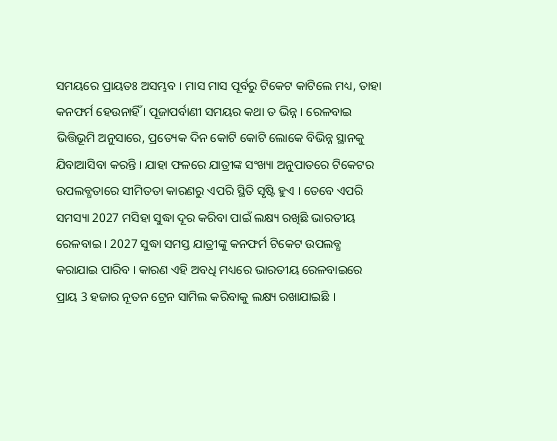ସମୟରେ ପ୍ରାୟତଃ ଅସମ୍ଭବ । ମାସ ମାସ ପୂର୍ବରୁ ଟିକେଟ କାଟିଲେ ମଧ୍ୟ, ତାହା କନଫର୍ମ ହେଉନାହିଁ । ପୂଜାପର୍ବାଣୀ ସମୟର କଥା ତ ଭିନ୍ନ । ରେଳବାଇ ଭିତ୍ତିଭୂମି ଅନୁସାରେ, ପ୍ରତ୍ୟେକ ଦିନ କୋଟି କୋଟି ଲୋକେ ବିଭିନ୍ନ ସ୍ଥାନକୁ ଯିବାଆସିବା କରନ୍ତି । ଯାହା ଫଳରେ ଯାତ୍ରୀଙ୍କ ସଂଖ୍ୟା ଅନୁପାତରେ ଟିକେଟର ଉପଲବ୍ଧତାରେ ସୀମିତତା କାରଣରୁ ଏପରି ସ୍ଥିତି ସୃଷ୍ଟି ହୁଏ । ତେବେ ଏପରି ସମସ୍ୟା 2027 ମସିହା ସୁଦ୍ଧା ଦୂର କରିବା ପାଇଁ ଲକ୍ଷ୍ୟ ରଖିଛି ଭାରତୀୟ ରେଳବାଇ । 2027 ସୁଦ୍ଧା ସମସ୍ତ ଯାତ୍ରୀଙ୍କୁ କନଫର୍ମ ଟିକେଟ ଉପଲବ୍ଧ କରାଯାଇ ପାରିବ । କାରଣ ଏହି ଅବଧି ମଧ୍ୟରେ ଭାରତୀୟ ରେଳବାଇରେ ପ୍ରାୟ 3 ହଜାର ନୂତନ ଟ୍ରେନ ସାମିଲ କରିବାକୁ ଲକ୍ଷ୍ୟ ରଖାଯାଇଛି ।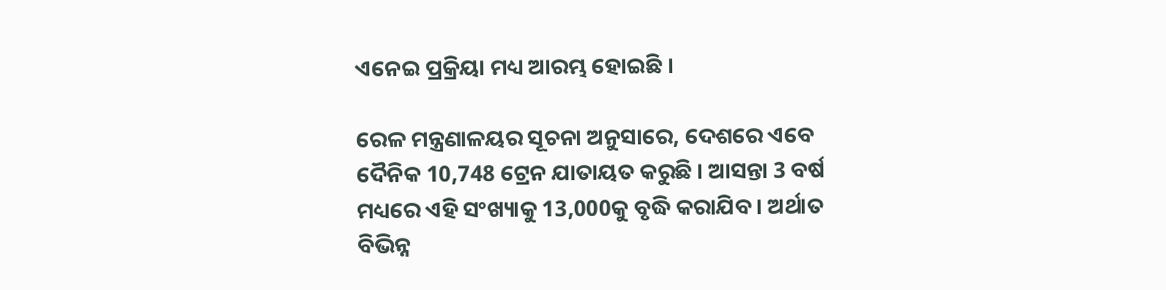ଏନେଇ ପ୍ରକ୍ରିୟା ମଧ୍ୟ ଆରମ୍ଭ ହୋଇଛି ।

ରେଳ ମନ୍ତ୍ରଣାଳୟର ସୂଚନା ଅନୁସାରେ, ଦେଶରେ ଏବେ ଦୈନିକ 10,748 ଟ୍ରେନ ଯାତାୟତ କରୁଛି । ଆସନ୍ତା 3 ବର୍ଷ ମଧ୍ୟରେ ଏହି ସଂଖ୍ୟାକୁ 13,000କୁ ବୃଦ୍ଧି କରାଯିବ । ଅର୍ଥାତ ବିଭିନ୍ନ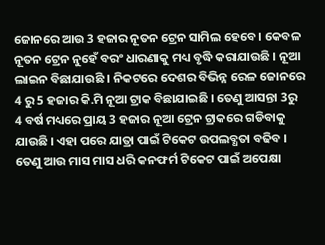ଜୋନରେ ଆଉ 3 ହଜାର ନୂତନ ଟ୍ରେନ ସାମିଲ ହେବେ । କେବଳ ନୂତନ ଟ୍ରେନ ନୁହେଁ ବରଂ ଧାରଣାକୁ ମଧ୍ୟ ବୃଦ୍ଧି କରାଯାଉଛି । ନୂଆ ଲାଇନ ବିଛାଯାଉଛି । ନିକଟରେ ଦେଶର ବିଭିନ୍ନ ରେଳ ଜୋନରେ 4 ରୁ 5 ହଜାର କି.ମି ନୂଆ ଟ୍ରାକ ବିଛାଯାଇଛି । ତେଣୁ ଆସନ୍ତା 3ରୁ 4 ବର୍ଷ ମଧ୍ୟରେ ପ୍ରାୟ 3 ହଜାର ନୂଆ ଟ୍ରେନ ଟ୍ରାକରେ ଗଡିବାକୁ ଯାଉଛି । ଏହା ପରେ ଯାତ୍ରା ପାଇଁ ଟିକେଟ ଉପଲବ୍ଧତା ବଢିବ । ତେଣୁ ଆଉ ମାସ ମାସ ଧରି କନଫର୍ମ ଟିକେଟ ପାଇଁ ଅପେକ୍ଷା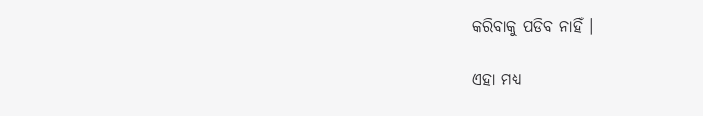କରିବାକୁ ପଡିବ ନାହିଁ ।

ଏହା ମଧ୍ୟ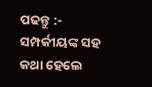ପଢନ୍ତୁ :- ସମ୍ପର୍କୀୟଙ୍କ ସହ କଥା ହେଲେ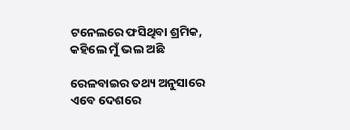ଟନେଲରେ ଫସିଥିବା ଶ୍ରମିକ, କହିଲେ ମୁଁ ଭଲ ଅଛି

ରେଳବାଇର ତଥ୍ୟ ଅନୁସାରେ ଏବେ ଦେଶରେ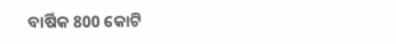ବାର୍ଷିକ 800 କୋଟି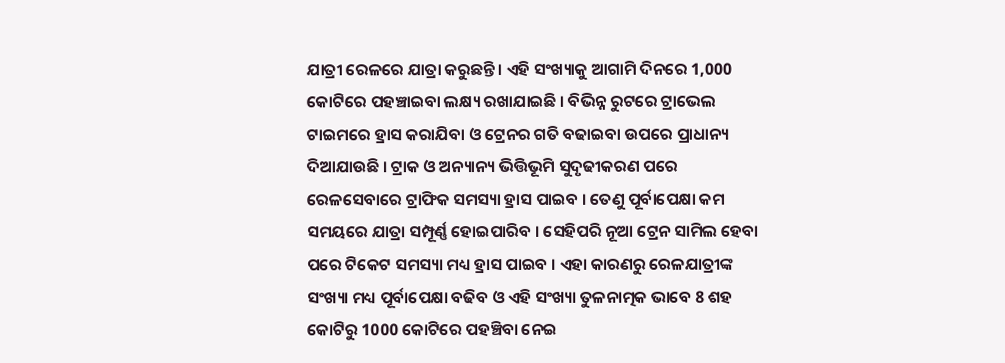ଯାତ୍ରୀ ରେଳରେ ଯାତ୍ରା କରୁଛନ୍ତି । ଏହି ସଂଖ୍ୟାକୁ ଆଗାମି ଦିନରେ 1,000 କୋଟିରେ ପହଞ୍ଚାଇବା ଲକ୍ଷ୍ୟ ରଖାଯାଇଛି । ବିଭିନ୍ନ ରୁଟରେ ଟ୍ରାଭେଲ ଟାଇମରେ ହ୍ରାସ କରାଯିବା ଓ ଟ୍ରେନର ଗତି ବଢାଇବା ଉପରେ ପ୍ରାଧାନ୍ୟ ଦିଆଯାଉଛି । ଟ୍ରାକ ଓ ଅନ୍ୟାନ୍ୟ ଭିତ୍ତିଭୂମି ସୁଦୃଢୀକରଣ ପରେ ରେଳସେବାରେ ଟ୍ରାଫିକ ସମସ୍ୟା ହ୍ରାସ ପାଇବ । ତେଣୁ ପୂର୍ବାପେକ୍ଷା କମ ସମୟରେ ଯାତ୍ରା ସମ୍ପୂର୍ଣ୍ଣ ହୋଇପାରିବ । ସେହିପରି ନୂଆ ଟ୍ରେନ ସାମିଲ ହେବା ପରେ ଟିକେଟ ସମସ୍ୟା ମଧ୍ୟ ହ୍ରାସ ପାଇବ । ଏହା କାରଣରୁ ରେଳଯାତ୍ରୀଙ୍କ ସଂଖ୍ୟା ମଧ୍ୟ ପୂର୍ବାପେକ୍ଷା ବଢିବ ଓ ଏହି ସଂଖ୍ୟା ତୁଳନାତ୍ମକ ଭାବେ 8 ଶହ କୋଟିରୁ 1000 କୋଟିରେ ପହଞ୍ଚିବା ନେଇ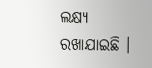ଲକ୍ଷ୍ୟ ରଖାଯାଇଛି ।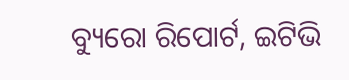ବ୍ୟୁରୋ ରିପୋର୍ଟ, ଇଟିଭି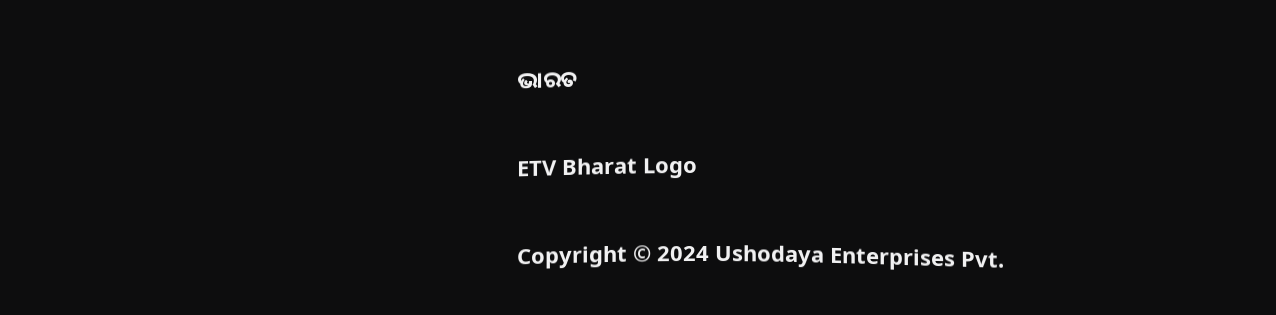ଭାରତ

ETV Bharat Logo

Copyright © 2024 Ushodaya Enterprises Pvt.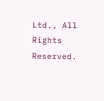Ltd., All Rights Reserved.